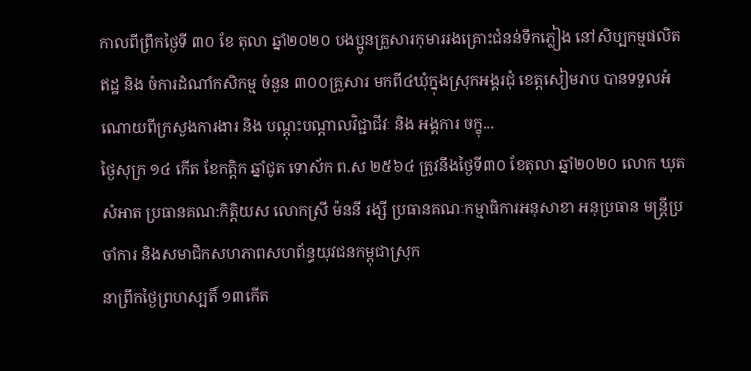កាលពីព្រឹកថ្ងៃទី ៣០ ខែ តុលា ឆ្នាំ២០២០ បងប្អូនគ្រួសារកុមាររងគ្រោះជំនន់ទឹកភ្លៀង នៅសិប្បកម្មផលិតឥដ្ឋ និង ចំការដំណាំកសិកម្ម ចំនួន ៣០០គ្រួសារ មកពី៤ឃុំក្នុងស្រុកអង្គរជុំ ខេត្តសៀមរាប បានទទួលអំណោយពីក្រសួងការងារ និង បណ្តុះបណ្តាលវិជ្ជាជីវៈ និង អង្គការ ចក្ខុ...
ថ្ងៃសុក្រ ១៤ កើត ខែកត្តិក ឆ្នាំជូត ទោស័ក ព.ស ២៥៦៤ ត្រូវនឹងថ្ងៃទី៣០ ខែតុលា ឆ្នាំ២០២០ លោក ឃុត សំអាត ប្រធានគណ:កិត្តិយស លោកស្រី ម៉ននី រង្សី ប្រធានគណៈកម្មាធិការអនុសាខា អនុប្រធាន មន្ត្រីប្រចាំការ និងសមាជិកសហភាពសហព័ន្ធយុវជនកម្ពុជាស្រុក
នាព្រឹកថ្ងៃព្រហស្បតិ៍ ១៣កើត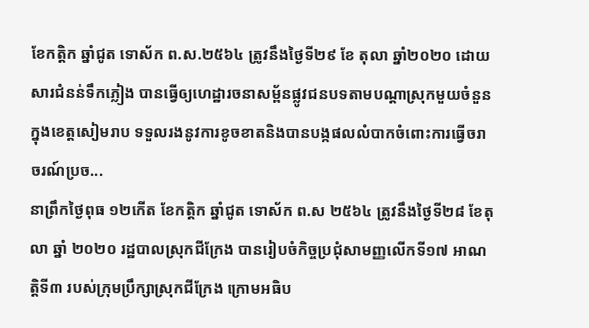ខែកត្តិក ឆ្នាំជូត ទោស័ក ព.ស.២៥៦៤ ត្រូវនឹងថ្ងៃទី២៩ ខែ តុលា ឆ្នាំ២០២០ ដោយសារជំនន់ទឹកភ្លៀង បានធ្វើឲ្យហេដ្ឋារចនាសម្ព័នផ្លូវជនបទតាមបណ្តាស្រុកមួយចំនួនក្នុងខេត្តសៀមរាប ទទួលរងនូវការខូចខាតនិងបានបង្កផលលំបាកចំពោះការធ្វើចរាចរណ៍ប្រច...
នាព្រឹកថ្ងៃពុធ ១២កើត ខែកត្ដិក ឆ្នាំជូត ទោស័ក ព.ស ២៥៦៤ ត្រូវនឹងថ្ងៃទី២៨ ខែតុលា ឆ្នាំ ២០២០ រដ្ឋបាលស្រុកជីក្រែង បានរៀបចំកិច្ចប្រជុំសាមញ្ញលើកទី១៧ អាណត្តិទី៣ របស់ក្រុមប្រឹក្សាស្រុកជីក្រែង ក្រោមអធិប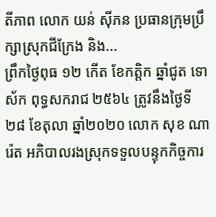តីភាព លោក យន់ ស៊ីភន ប្រធានក្រុមប្រឹក្សាស្រុកជីក្រែង និង...
ព្រឹកថ្ងៃពុធ ១២ កើត ខែកត្តិក ឆ្នាំជូត ទោស័ក ពុទ្ធសករាជ ២៥៦៤ ត្រូវនឹងថ្ងៃទី២៨ ខែតុលា ឆ្នាំ២០២០ លោក សុខ ណារ៉េត អភិបាលរងស្រុកទទួលបន្ទុកកិច្ចការ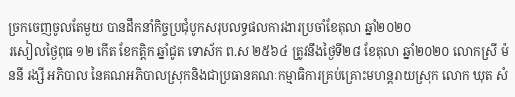ច្រកចេញចូលតែមួយ បានដឹកនាំកិច្ចប្រជុំបូកសរុបលទ្ធផលការងារប្រចាំខែតុលា ឆ្នាំ២០២០
រសៀលថ្ងៃពុធ ១២ កើត ខែកត្តិក ឆ្នាំជូត ទោស័ក ព.ស ២៥៦៤ ត្រូវនឹងថ្ងៃទី២៨ ខែតុលា ឆ្នាំ២០២០ លោកស្រី ម៉ននី រង្សី អភិបាល នៃគណអភិបាលស្រុកនិងជាប្រធានគណៈកម្មាធិការគ្រប់គ្រោះមហន្តរាយស្រុក លោក ឃុត សំ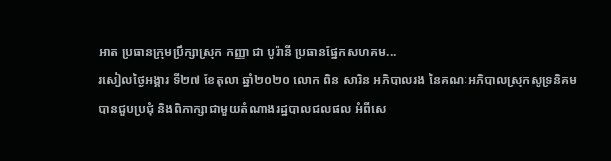អាត ប្រធានក្រុមប្រឹក្សាស្រុក កញ្ញា ជា បូរ៉ានី ប្រធានផ្នែកសហគម...
រសៀលថ្ងៃអង្គារ ទី២៧ ខែតុលា ឆ្នាំ២០២០ លោក ពិន សារិន អភិបាលរង នៃគណៈអភិបាលស្រុកសូទ្រនិគម បានជួបប្រជុំ និងពិភាក្សាជាមួយតំណាងរដ្ឋបាលជលផល អំពីសេ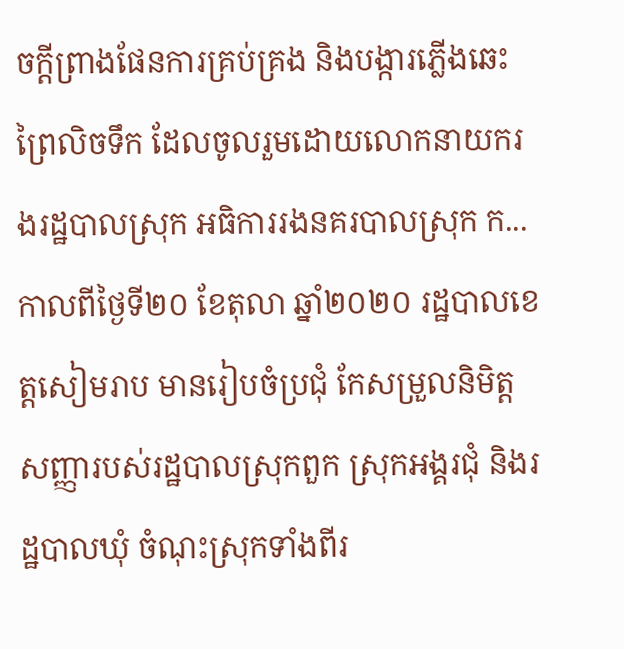ចក្តីព្រាងផែនការគ្រប់គ្រង និងបង្ការភ្លើងឆេះព្រៃលិចទឹក ដែលចូលរួមដោយលោកនាយករងរដ្ឋបាលស្រុក អធិការរងនគរបាលស្រុក ក...
កាលពីថ្ងៃទី២០ ខែតុលា ឆ្នាំ២០២០ រដ្ឋបាលខេត្តសៀមរាប មានរៀបចំប្រជុំ កែសម្រួលនិមិត្តសញ្ញារបស់រដ្ឋបាលស្រុកពួក ស្រុកអង្គរជុំ និងរដ្ឋបាលឃុំ ចំណុះស្រុកទាំងពីរ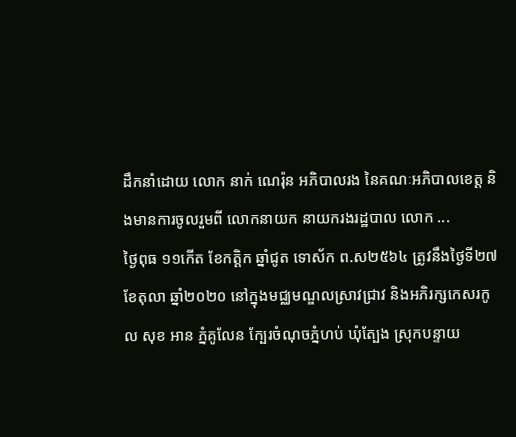ដឹកនាំដោយ លោក នាក់ ណេរ៉ុន អភិបាលរង នៃគណៈអភិបាលខេត្ត និងមានការចូលរួមពី លោកនាយក នាយករងរដ្ឋបាល លោក ...
ថ្ងៃពុធ ១១កេីត ខែកត្ដិក ឆ្នាំជូត ទោស័ក ព.ស២៥៦៤ ត្រូវនឹងថ្ងៃទី២៧ ខែតុលា ឆ្នាំ២០២០ នៅក្នុងមជ្ឈមណ្ឌលស្រាវជ្រាវ និងអភិរក្សកេសរកូល សុខ អាន ភ្នំគូលែន ក្បែរចំណុចភ្នំហប់ ឃុំត្បែង ស្រុកបន្ទាយ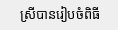ស្រីបានរៀបចំពិធី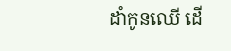ដាំកូនឈេី ដើ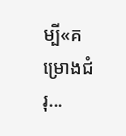ម្បី«គម្រោងជំរុ...